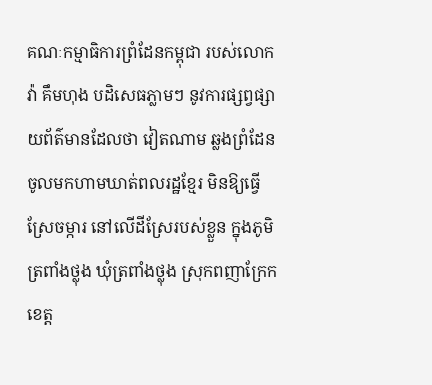គណៈកម្មាធិការព្រំដែនកម្ពុជា របស់លោក វ៉ា គឹមហុង បដិសេធភ្លាមៗ នូវការផ្សព្វផ្សាយព័ត៌មានដែលថា វៀតណាម ឆ្លងព្រំដែន ចូលមកហាមឃាត់ពលរដ្ឋខ្មែរ មិនឱ្យធ្វើស្រែចម្ការ នៅលើដីស្រែរបស់ខ្លួន ក្នុងភូមិត្រពាំងថ្លុង ឃុំត្រពាំងថ្លុង ស្រុកពញាក្រែក ខេត្ត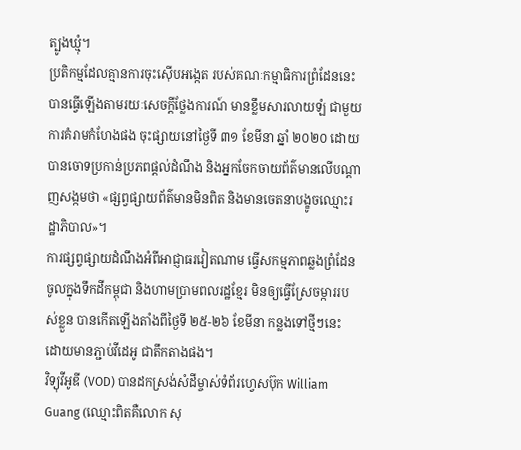ត្បូងឃ្មុំ។
ប្រតិកម្មដែលគ្មានការចុះស៊ើបអង្កេត របស់គណៈកម្មាធិការព្រំដែននេះ បានធ្វើឡើងតាមរយៈសេចក្តីថ្លែងការណ៍ មានខ្លឹមសារលាយឡំ ជាមួយការគំរាមកំហែងផង ចុះផ្សាយនៅថ្ងៃទី ៣១ ខែមីនា ឆ្នាំ ២០២០ ដោយបានចោទប្រកាន់ប្រភពផ្តល់ដំណឹង និងអ្នកចែកចាយព័ត៌មានលើបណ្តាញសង្កមថា «ផ្សព្វផ្សាយព័ត៌មានមិនពិត និងមានចេតនាបង្ខូចឈ្មោះរដ្ឋាភិបាល»។
ការផ្សព្វផ្សាយដំណឹងអំពីអាជ្ញាធរវៀតណាម ធ្វើសកម្មភាពឆ្លងព្រំដែន ចូលក្នុងទឹកដីកម្ពុជា និងហាមប្រាមពលរដ្ឋខ្មែរ មិនឲ្យធ្វើស្រែចម្ការរបស់ខ្លួន បានកើតឡើងតាំងពីថ្ងៃទី ២៥-២៦ ខែមីនា កន្លងទៅថ្មីៗនេះ ដោយមានភ្ជាប់វីដេអូ ជាតឹកតាងផង។
វិទ្យុវីអូឌី (VOD) បានដកស្រង់សំដីម្ចាស់ទំព័រហ្វេសប៊ុក William Guang (ឈ្មោះពិតគឺលោក សុ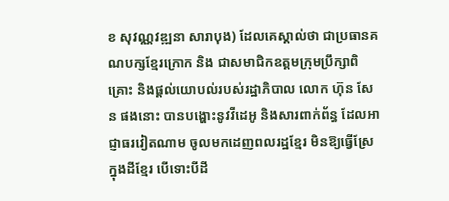ខ សុវណ្ណវឌ្ឍនា សារាបុង) ដែលគេស្គាល់ថា ជាប្រធានគណបក្សខ្មែរក្រោក និង ជាសមាជិកឧត្តមក្រុមប្រឹក្សាពិគ្រោះ និងផ្ដល់យោបល់របស់រដ្ឋាភិបាល លោក ហ៊ុន សែន ផងនោះ បានបង្ហោះនូវវីដេអូ និងសារពាក់ព័ន្ធ ដែលអាជ្ញាធរវៀតណាម ចូលមកដេញពលរដ្ឋខ្មែរ មិនឱ្យធ្វើស្រែ ក្នុងដីខ្មែរ បើទោះបីដី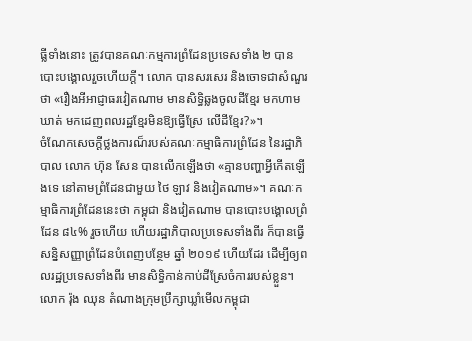ធ្លីទាំងនោះ ត្រូវបានគណៈកម្មការព្រំដែនប្រទេសទាំង ២ បានបោះបង្គោលរួចហើយក្ដី។ លោក បានសរសេរ និងចោទជាសំណួរថា «រឿងអីអាជ្ញាធរវៀតណាម មានសិទ្ធិឆ្លងចូលដីខ្មែរ មកហាមឃាត់ មកដេញពលរដ្ឋខ្មែរមិនឱ្យធ្វើស្រែ លើដីខ្មែរ?»។
ចំណែកសេចក្តីថ្លងការណ៏របស់គណៈកម្មាធិការព្រំដែន នៃរដ្ឋាភិបាល លោក ហ៊ុន សែន បានលើកឡើងថា «គ្មានបញ្ហាអ្វីកើតឡើងទេ នៅតាមព្រំដែនជាមួយ ថៃ ឡាវ និងវៀតណាម»។ គណៈកម្មាធិការព្រំដែននេះថា កម្ពុជា និងវៀតណាម បានបោះបង្គោលព្រំដែន ៨៤% រួចហើយ ហើយរដ្ឋាភិបាលប្រទេសទាំងពីរ ក៏បានធ្វើសន្និសញ្ញាព្រំដែនបំពេញបន្ថែម ឆ្នាំ ២០១៩ ហើយដែរ ដើម្បីឲ្យពលរដ្ឋប្រទេសទាំងពីរ មានសិទ្ធិកាន់កាប់ដីស្រែចំការរបស់ខ្លួន។
លោក រ៉ុង ឈុន តំណាងក្រុមប្រឹក្សាឃ្លាំមើលកម្ពុជា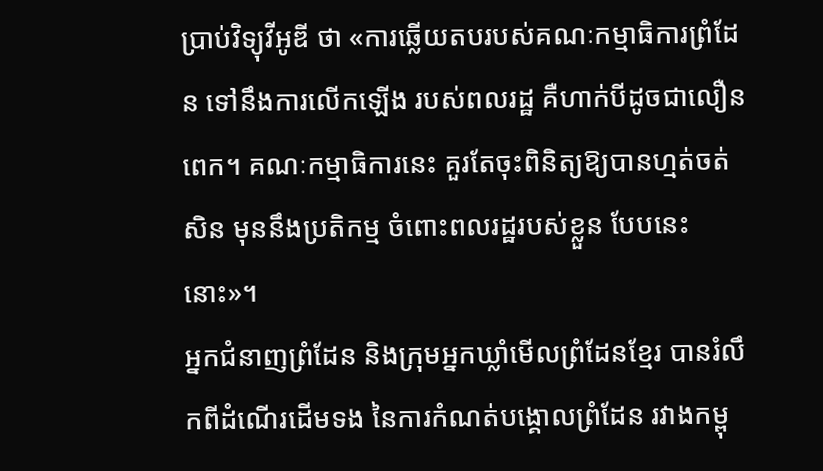ប្រាប់វិទ្យុវីអូឌី ថា «ការឆ្លើយតបរបស់គណៈកម្មាធិការព្រំដែន ទៅនឹងការលើកឡើង របស់ពលរដ្ឋ គឺហាក់បីដូចជាលឿនពេក។ គណៈកម្មាធិការនេះ គួរតែចុះពិនិត្យឱ្យបានហ្មត់ចត់សិន មុននឹងប្រតិកម្ម ចំពោះពលរដ្ឋរបស់ខ្លួន បែបនេះនោះ»។
អ្នកជំនាញព្រំដែន និងក្រុមអ្នកឃ្លាំមើលព្រំដែនខ្មែរ បានរំលឹកពីដំណើរដើមទង នៃការកំណត់បង្គោលព្រំដែន រវាងកម្ពុ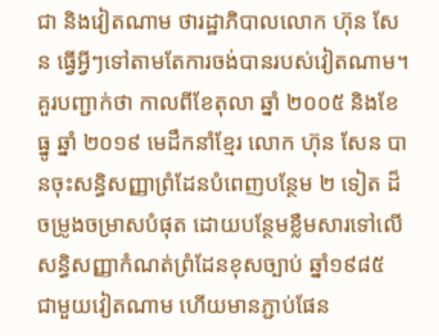ជា និងវៀតណាម ថារដ្ឋាភិបាលលោក ហ៊ុន សែន ធ្វើអ្វីៗទៅតាមតែការចង់បានរបស់វៀតណាម។
គួរបញ្ជាក់ថា កាលពីខែតុលា ឆ្នាំ ២០០៥ និងខែធ្នូ ឆ្នាំ ២០១៩ មេដឹកនាំខ្មែរ លោក ហ៊ុន សែន បានចុះសន្ធិសញ្ញាព្រំដែនបំពេញបន្ថែម ២ ទៀត ដ៏ចម្រូងចម្រាសបំផុត ដោយបន្ថែមខ្លឺមសារទៅលើ សន្ធិសញ្ញាកំណត់ព្រំដែនខុសច្បាប់ ឆ្នាំ១៩៨៥ ជាមួយវៀតណាម ហើយមានភ្ជាប់ផែន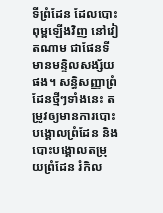ទីព្រំដែន ដែលបោះពុម្ពឡើងវិញ នៅវៀតណាម ជាផែនទីមានមន្ទិលសង្ស័យផង។ សន្ធិសញ្ញាព្រំដែនថ្មីៗទាំងនេះ តម្រូវឲ្យមានការបោះបង្គោលព្រំដែន និង បោះបង្គោលតម្រុយព្រំដែន រំកិល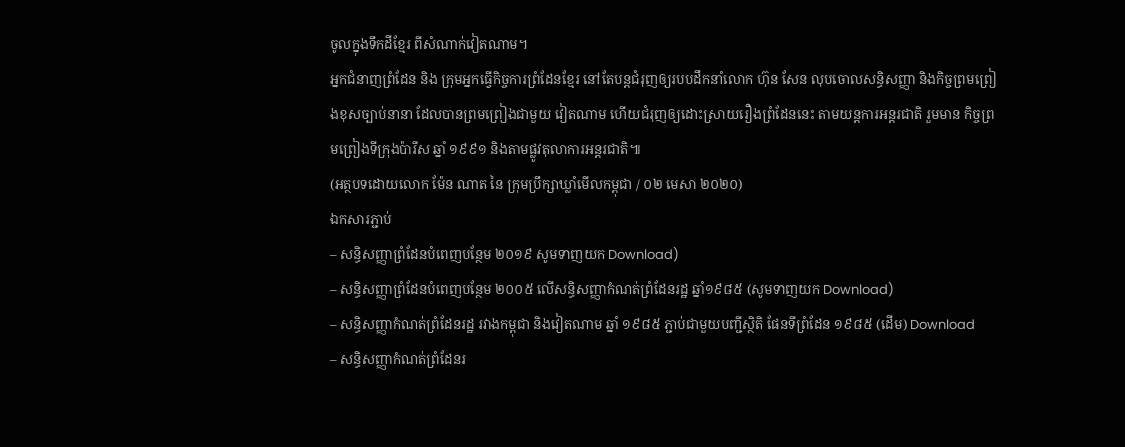ចូលក្នុងទឹកដីខ្មែរ ពីសំណាក់វៀតណាម។
អ្នកជំនាញព្រំដែន និង ក្រុមអ្នកធ្វើកិច្ចការព្រំដែនខ្មែរ នៅតែបន្តជំរុញឲ្យរបបដឹកនាំលោក ហ៊ុន សែន លុបចោលសន្ធិសញ្ញា និងកិច្ចព្រមព្រៀងខុសច្បាប់នានា ដែលបានព្រមព្រៀងជាមួយ វៀតណាម ហើយជំរុញឲ្យដោះស្រាយរឿងព្រំដែននេះ តាមយន្តការអន្តរជាតិ រួមមាន កិច្ចព្រមព្រៀងទីក្រុងប៉ារីស ឆ្នាំ ១៩៩១ និងតាមផ្លូវតុលាការអន្តរជាតិ៕
(អត្ថបទដោយលោក ម៉ែន ណាត នៃ ក្រុមប្រឹក្សាឃ្លាំមើលកម្ពុជា / ០២ មេសា ២០២០)
ឯកសារភ្ជាប់
– សន្ធិសញ្ញាព្រំដែនបំពេញបន្ថែម ២០១៩ សូមទាញយក Download)
– សន្ធិសញ្ញាព្រំដែនបំពេញបន្ថែម ២០០៥ លើសន្ធិសញ្ញាកំណត់ព្រំដែនរដ្ឋ ឆ្នាំ១៩៨៥ (សូមទាញយក Download)
– សន្ធិសញ្ញាកំណត់ព្រំដែនរដ្ឋ រវាងកម្ពុជា និងវៀតណាម ឆ្នាំ ១៩៨៥ ភ្ជាប់ជាមួយបញ្ជីស្ថិតិ ផែនទីព្រំដែន ១៩៨៥ (ដើម) Download
– សន្ធិសញ្ញាកំណត់ព្រំដែនរ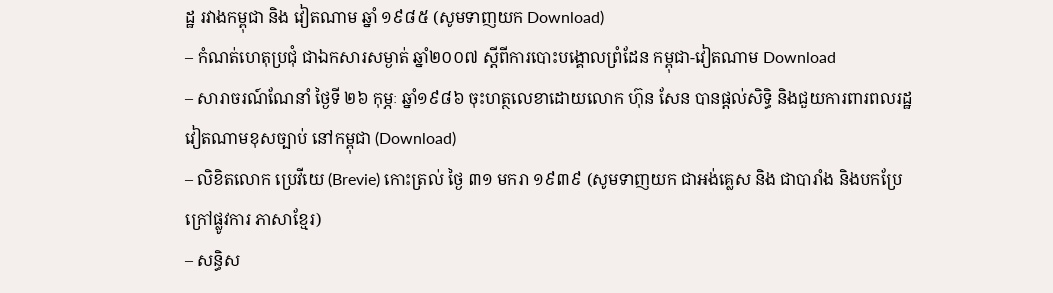ដ្ឋ រវាងកម្ពុជា និង វៀតណាម ឆ្នាំ ១៩៨៥ (សូមទាញយក Download)
– កំណត់ហេតុប្រជុំ ជាឯកសារសម្ងាត់ ឆ្នាំ២០០៧ ស្តីពីការបោះបង្គោលព្រំដែន កម្ពុជា-វៀតណាម Download
– សារាចរណ៍ណែនាំ ថ្ងៃទី ២៦ កុម្ភៈ ឆ្នាំ១៩៨៦ ចុះហត្ថលេខាដោយលោក ហ៊ុន សែន បានផ្តល់សិទ្ធិ និងជួយការពារពលរដ្ឋវៀតណាមខុសច្បាប់ នៅកម្ពុជា (Download)
– លិខិតលោក ប្រេវីយេ (Brevie) កោះត្រល់ ថ្ងៃ ៣១ មករា ១៩៣៩ (សូមទាញយក ជាអង់គ្លេស និង ជាបារាំង និងបកប្រែក្រៅផ្លូវការ ភាសាខ្មែរ)
– សន្ធិស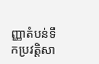ញ្ញាតំបន់ទឹកប្រវត្តិសា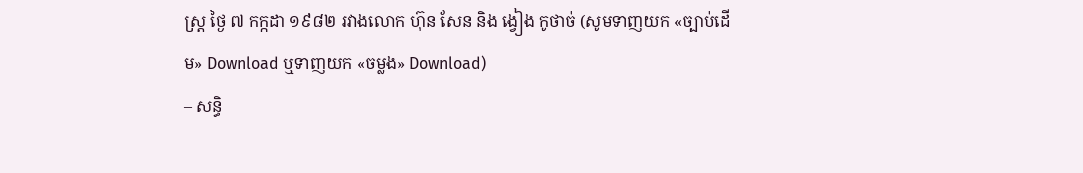ស្រ្ត ថ្ងៃ ៧ កក្កដា ១៩៨២ រវាងលោក ហ៊ុន សែន និង ង្វៀង កូថាច់ (សូមទាញយក «ច្បាប់ដើម» Download ឬទាញយក «ចម្លង» Download)
– សន្ធិ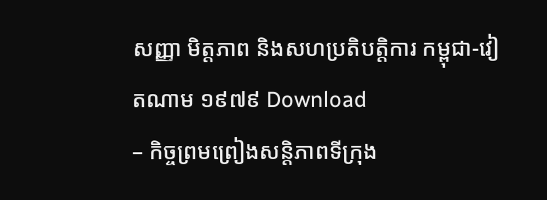សញ្ញា មិត្តភាព និងសហប្រតិបត្តិការ កម្ពុជា-វៀតណាម ១៩៧៩ Download
– កិច្ចព្រមព្រៀងសន្តិភាពទីក្រុង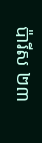ប៉ារីស ២៣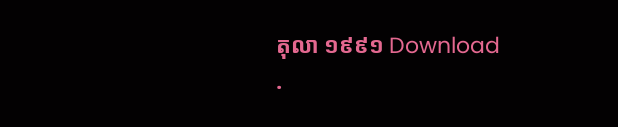តុលា ១៩៩១ Download
.